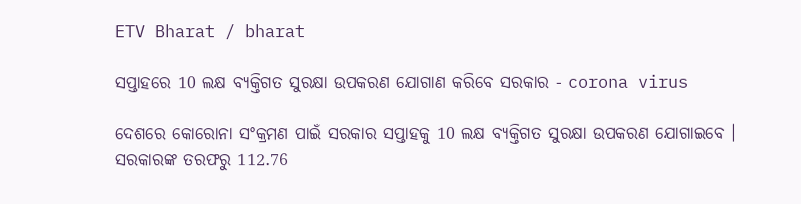ETV Bharat / bharat

ସପ୍ତାହରେ 10 ଲକ୍ଷ ବ୍ୟକ୍ତିଗତ ସୁରକ୍ଷା ଉପକରଣ ଯୋଗାଣ କରିବେ ସରକାର - corona virus

ଦେଶରେ କୋରୋନା ସଂକ୍ରମଣ ପାଇଁ ସରକାର ସପ୍ତାହକୁ 10 ଲକ୍ଷ ବ୍ୟକ୍ତିଗତ ସୁରକ୍ଷା ଉପକରଣ ଯୋଗାଇବେ । ସରକାରଙ୍କ ତରଫରୁ 112.76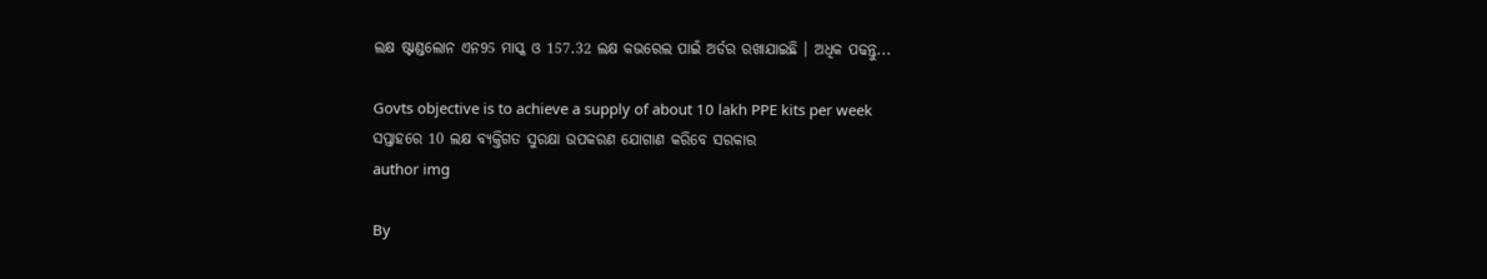ଲକ୍ଷ ଷ୍ଟାଣ୍ଡଲୋନ ଏନ95 ମାସ୍କ ଓ 157.32 ଲକ୍ଷ କଭରେଲ ପାଇଁ ଅର୍ଡର ରଖାଯାଇଛି । ଅଧିକ ପଢନ୍ତୁ...

Govts objective is to achieve a supply of about 10 lakh PPE kits per week
ସପ୍ତାହରେ 10 ଲକ୍ଷ ବ୍ୟକ୍ତିଗତ ସୁରକ୍ଷା ଉପକରଣ ଯୋଗାଣ କରିବେ ସରକାର
author img

By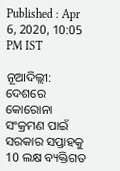Published : Apr 6, 2020, 10:05 PM IST

ନୂଆଦିଲ୍ଲୀ: ଦେଶରେ କୋରୋନା ସଂକ୍ରମଣ ପାଇଁ ସରକାର ସପ୍ତାହକୁ 10 ଲକ୍ଷ ବ୍ୟକ୍ତିଗତ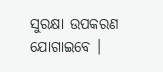ସୁରକ୍ଷା ଉପକରଣ ଯୋଗାଇବେ ।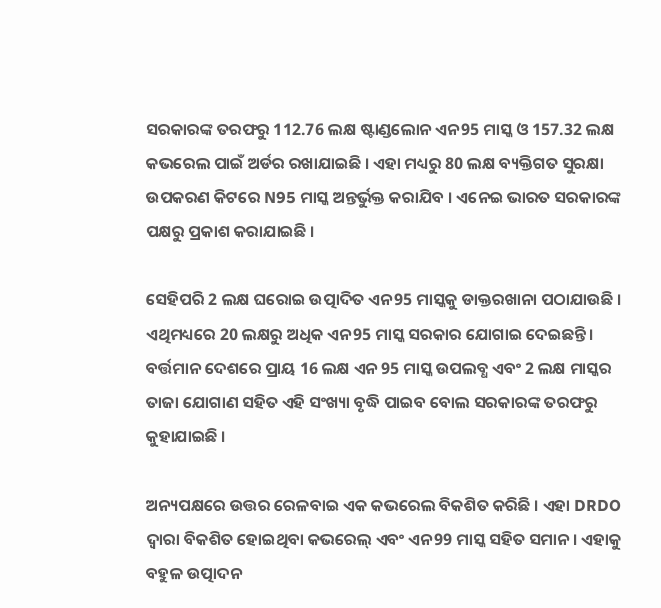ସରକାରଙ୍କ ତରଫରୁ 112.76 ଲକ୍ଷ ଷ୍ଟାଣ୍ଡଲୋନ ଏନ95 ମାସ୍କ ଓ 157.32 ଲକ୍ଷ କଭରେଲ ପାଇଁ ଅର୍ଡର ରଖାଯାଇଛି । ଏହା ମଧ୍ୟରୁ 80 ଲକ୍ଷ ବ୍ୟକ୍ତିଗତ ସୁରକ୍ଷା ଉପକରଣ କିଟରେ N95 ମାସ୍କ ଅନ୍ତର୍ଭୁକ୍ତ କରାଯିବ । ଏନେଇ ଭାରତ ସରକାରଙ୍କ ପକ୍ଷରୁ ପ୍ରକାଶ କରାଯାଇଛି ।

ସେହିପରି 2 ଲକ୍ଷ ଘରୋଇ ଉତ୍ପାଦିତ ଏନ95 ମାସ୍କକୁ ଡାକ୍ତରଖାନା ପଠାଯାଉଛି । ଏଥିମଧ୍ୟରେ 20 ଲକ୍ଷରୁ ଅଧିକ ଏନ95 ମାସ୍କ ସରକାର ଯୋଗାଇ ଦେଇଛନ୍ତି । ବର୍ତ୍ତମାନ ଦେଶରେ ପ୍ରାୟ 16 ଲକ୍ଷ ଏନ 95 ମାସ୍କ ଉପଲବ୍ଧ ଏବଂ 2 ଲକ୍ଷ ମାସ୍କର ତାଜା ଯୋଗାଣ ସହିତ ଏହି ସଂଖ୍ୟା ବୃଦ୍ଧି ପାଇବ ବୋଲ ସରକାରଙ୍କ ତରଫରୁ କୁହାଯାଇଛି ।

ଅନ୍ୟପକ୍ଷରେ ଉତ୍ତର ରେଳବାଇ ଏକ କଭରେଲ ବିକଶିତ କରିଛି । ଏହା DRDO ଦ୍ବାରା ବିକଶିତ ହୋଇଥିବା କଭରେଲ୍ ଏବଂ ଏନ99 ମାସ୍କ ସହିତ ସମାନ । ଏହାକୁ ବହୁଳ ଉତ୍ପାଦନ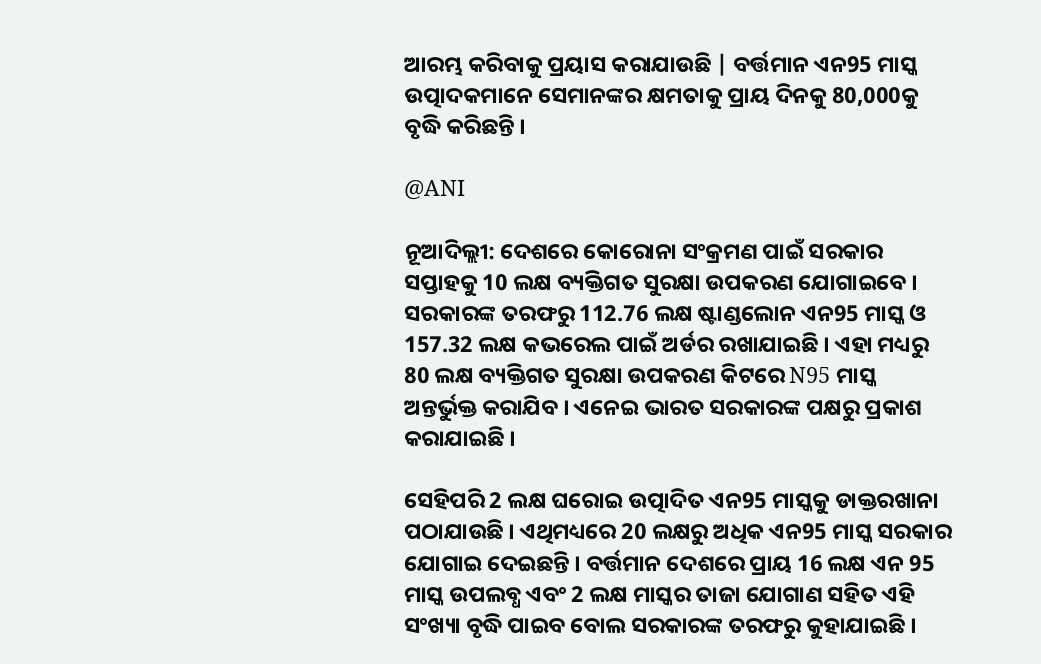ଆରମ୍ଭ କରିବାକୁ ପ୍ରୟାସ କରାଯାଉଛି | ବର୍ତ୍ତମାନ ଏନ95 ମାସ୍କ ଉତ୍ପାଦକମାନେ ସେମାନଙ୍କର କ୍ଷମତାକୁ ପ୍ରାୟ ଦିନକୁ 80,000କୁ ବୃଦ୍ଧି କରିଛନ୍ତି ।

@ANI

ନୂଆଦିଲ୍ଲୀ: ଦେଶରେ କୋରୋନା ସଂକ୍ରମଣ ପାଇଁ ସରକାର ସପ୍ତାହକୁ 10 ଲକ୍ଷ ବ୍ୟକ୍ତିଗତ ସୁରକ୍ଷା ଉପକରଣ ଯୋଗାଇବେ । ସରକାରଙ୍କ ତରଫରୁ 112.76 ଲକ୍ଷ ଷ୍ଟାଣ୍ଡଲୋନ ଏନ95 ମାସ୍କ ଓ 157.32 ଲକ୍ଷ କଭରେଲ ପାଇଁ ଅର୍ଡର ରଖାଯାଇଛି । ଏହା ମଧ୍ୟରୁ 80 ଲକ୍ଷ ବ୍ୟକ୍ତିଗତ ସୁରକ୍ଷା ଉପକରଣ କିଟରେ N95 ମାସ୍କ ଅନ୍ତର୍ଭୁକ୍ତ କରାଯିବ । ଏନେଇ ଭାରତ ସରକାରଙ୍କ ପକ୍ଷରୁ ପ୍ରକାଶ କରାଯାଇଛି ।

ସେହିପରି 2 ଲକ୍ଷ ଘରୋଇ ଉତ୍ପାଦିତ ଏନ95 ମାସ୍କକୁ ଡାକ୍ତରଖାନା ପଠାଯାଉଛି । ଏଥିମଧ୍ୟରେ 20 ଲକ୍ଷରୁ ଅଧିକ ଏନ95 ମାସ୍କ ସରକାର ଯୋଗାଇ ଦେଇଛନ୍ତି । ବର୍ତ୍ତମାନ ଦେଶରେ ପ୍ରାୟ 16 ଲକ୍ଷ ଏନ 95 ମାସ୍କ ଉପଲବ୍ଧ ଏବଂ 2 ଲକ୍ଷ ମାସ୍କର ତାଜା ଯୋଗାଣ ସହିତ ଏହି ସଂଖ୍ୟା ବୃଦ୍ଧି ପାଇବ ବୋଲ ସରକାରଙ୍କ ତରଫରୁ କୁହାଯାଇଛି ।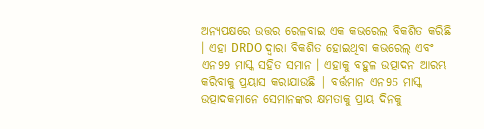ଅନ୍ୟପକ୍ଷରେ ଉତ୍ତର ରେଳବାଇ ଏକ କଭରେଲ ବିକଶିତ କରିଛି । ଏହା DRDO ଦ୍ବାରା ବିକଶିତ ହୋଇଥିବା କଭରେଲ୍ ଏବଂ ଏନ99 ମାସ୍କ ସହିତ ସମାନ । ଏହାକୁ ବହୁଳ ଉତ୍ପାଦନ ଆରମ୍ଭ କରିବାକୁ ପ୍ରୟାସ କରାଯାଉଛି | ବର୍ତ୍ତମାନ ଏନ95 ମାସ୍କ ଉତ୍ପାଦକମାନେ ସେମାନଙ୍କର କ୍ଷମତାକୁ ପ୍ରାୟ ଦିନକୁ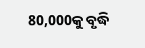80,000କୁ ବୃଦ୍ଧି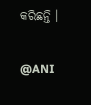କରିଛନ୍ତି ।

@ANI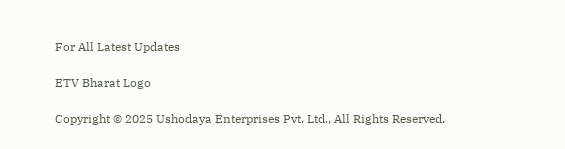For All Latest Updates

ETV Bharat Logo

Copyright © 2025 Ushodaya Enterprises Pvt. Ltd., All Rights Reserved.